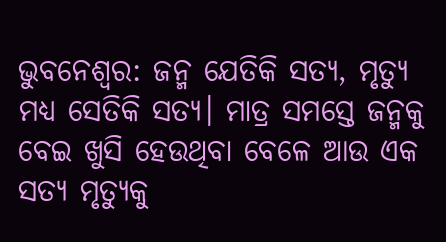ଭୁବନେଶ୍ୱର: ଜନ୍ମ ଯେତିକି ସତ୍ୟ, ମୃତ୍ୟୁ ମଧ୍ୟ ସେତିକି ସତ୍ୟ। ମାତ୍ର ସମସ୍ତେ ଜନ୍ମକୁ ବେଇ ଖୁସି ହେଉଥିବା ବେଳେ ଆଉ ଏକ ସତ୍ୟ ମୃତ୍ୟୁକୁ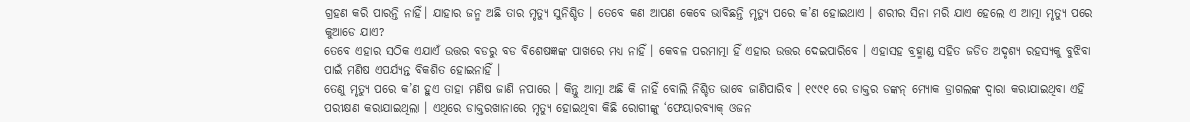ଗ୍ରହଣ କରି ପାରନ୍ତି ନାହିଁ। ଯାହାର ଜନ୍ମ ଅଛି ତାର ମୃତ୍ୟୁ ସୁନିଶ୍ଚିତ । ତେବେ କଣ ଆପଣ କେବେ ଭାବିଛନ୍ତି ମୃତ୍ୟୁ ପରେ କ’ଣ ହୋଇଥାଏ । ଶରୀର ସିନା ମରି ଯାଏ ହେଲେ ଏ ଆତ୍ମା ମୃତ୍ୟୁ ପରେ କୁଆଡେ ଯାଏ?
ତେବେ ଏହାର ସଠିକ ଏଯାଏଁ ଉତ୍ତର ବଡରୁ ବଡ ବିଶେଷଜ୍ଞଙ୍କ ପାଖରେ ମଧ୍ୟ ନାହିଁ । କେବଳ ପରମାତ୍ମା ହିଁ ଏହାର ଉତ୍ତର ଦେଇପାରିବେ । ଏହାସହ ବ୍ରହ୍ମାଣ୍ଡ ସହିତ ଜଡିତ ଅଦୃଶ୍ୟ ରହସ୍ୟକୁ ବୁଝିବା ପାଇଁ ମଣିଷ ଏପର୍ଯ୍ୟନ୍ତ ବିକଶିତ ହୋଇନାହିଁ ।
ତେଣୁ ମୃତ୍ୟୁ ପରେ କ’ଣ ହୁଏ ତାହା ମଣିଷ ଜାଣି ନପାରେ । କିନ୍ତୁ ଆତ୍ମା ଅଛି କି ନାହିଁ ବୋଲି ନିଶ୍ଚିତ ଭାବେ ଜାଣିପାରିବ । ୧୯୯୧ ରେ ଡାକ୍ତର ଡଙ୍କନ୍ ମ୍ୟୋକ ଡ୍ରାଗଲଙ୍କ ଦ୍ୱାରା କରାଯାଇଥିବା ଏହି ପରୀକ୍ଷଣ କରାଯାଇଥିଲା । ଏଥିରେ ଡାକ୍ତରଖାନାରେ ମୃତ୍ୟୁ ହୋଇଥିବା କିଛି ରୋଗୀଙ୍କୁ ‘ଫେୟାରବ୍ୟାକ୍ ଓଜନ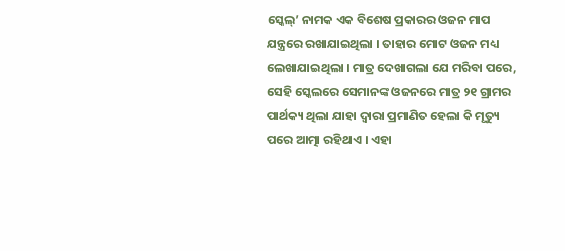ସ୍କେଲ୍’ ନାମକ ଏକ ବିଶେଷ ପ୍ରକାରର ଓଜନ ମାପ ଯନ୍ତ୍ରରେ ରଖାଯାଇଥିଲା । ତାହାର ମୋଟ ଓଜନ ମଧ୍ୟ ଲେଖାଯାଇଥିଲା । ମାତ୍ର ଦେଖାଗଲା ଯେ ମରିବା ପରେ, ସେହି ସ୍କେଲରେ ସେମାନଙ୍କ ଓଜନରେ ମାତ୍ର ୨୧ ଗ୍ରାମର ପାର୍ଥକ୍ୟ ଥିଲା ଯାହା ଦ୍ୱାରା ପ୍ରମାଣିତ ହେଲା କି ମୃତ୍ୟୁ ପରେ ଆତ୍ମା ରହିଥାଏ । ଏହା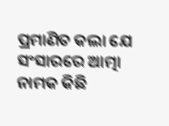ପ୍ରମାଣିତ କଲା ଯେ ସଂସାରରେ ଆତ୍ମା ନାମକ କିଛି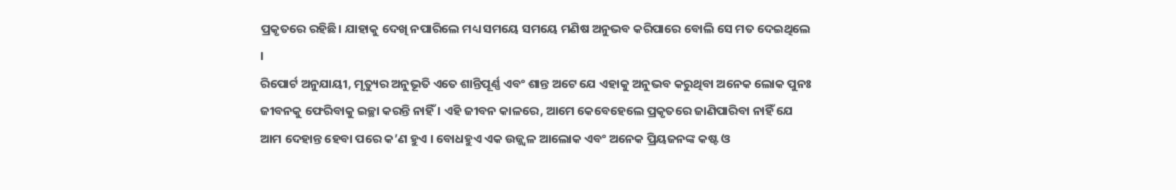ପ୍ରକୃତରେ ରହିଛି। ଯାହାକୁ ଦେଖି ନପାରିଲେ ମଧ୍ୟ ସମୟେ ସମୟେ ମଣିଷ ଅନୁଭବ କରିପାରେ ବୋଲି ସେ ମତ ଦେଇଥିଲେ ।
ରିପୋର୍ଟ ଅନୁଯାୟୀ, ମୃତ୍ୟୁର ଅନୁଭୂତି ଏତେ ଶାନ୍ତିପୂର୍ଣ୍ଣ ଏବଂ ଶାନ୍ତ ଅଟେ ଯେ ଏହାକୁ ଅନୁଭବ କରୁଥିବା ଅନେକ ଲୋକ ପୁନଃ ଜୀବନକୁ ଫେରିବାକୁ ଇଚ୍ଛା କରନ୍ତି ନାହିଁ । ଏହି ଜୀବନ କାଳରେ, ଆମେ କେବେହେଲେ ପ୍ରକୃତରେ ଜାଣିପାରିବା ନାହିଁ ଯେ ଆମ ଦେହାନ୍ତ ହେବା ପରେ କ’ଣ ହୁଏ । ବୋଧହୁଏ ଏକ ଉଜ୍ଜ୍ୱଳ ଆଲୋକ ଏବଂ ଅନେକ ପ୍ରିୟଜନଙ୍କ କଷ୍ଟ ଓ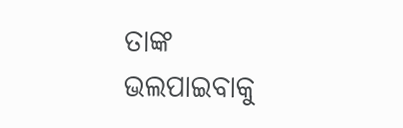ତାଙ୍କ ଭଲପାଇବାକୁ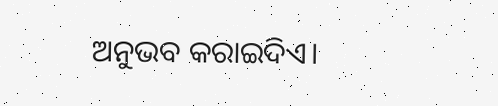ଅନୁଭବ କରାଇଦିଏ।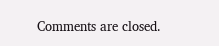Comments are closed.